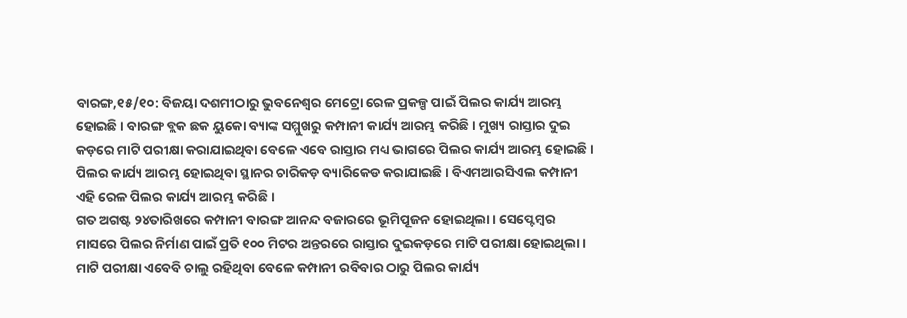ବାରଙ୍ଗ,୧୫/୧୦: ବିଜୟା ଦଶମୀଠାରୁ ଭୁବନେଶ୍ୱର ମେଟ୍ରୋ ରେଳ ପ୍ରକଳ୍ପ ପାଇଁ ପିଲର କାର୍ଯ୍ୟ ଆରମ୍ଭ ହୋଇଛି । ବାରଙ୍ଗ ବ୍ଲକ ଛକ ୟୁକୋ ବ୍ୟାଙ୍କ ସମ୍ମୁଖରୁ କମ୍ପାନୀ କାର୍ଯ୍ୟ ଆରମ୍ଭ କରିଛି । ମୁଖ୍ୟ ରାସ୍ତାର ଦୁଇ କଡ଼ରେ ମାଟି ପରୀକ୍ଷା କରାଯାଇଥିବା ବେଳେ ଏବେ ରାସ୍ତାର ମଧ୍ୟ ଭାଗରେ ପିଲର କାର୍ଯ୍ୟ ଆରମ୍ଭ ହୋଇଛି । ପିଲର କାର୍ଯ୍ୟ ଆରମ୍ଭ ହୋଇଥିବା ସ୍ଥାନର ଚାରିକଡ଼ ବ୍ୟାରିକେଡ କରାଯାଇଛି । ବିଏମଆରସିଏଲ କମ୍ପାନୀ ଏହି ରେଳ ପିଲର କାର୍ଯ୍ୟ ଆରମ୍ଭ କରିଛି ।
ଗତ ଅଗଷ୍ଟ ୨୪ତାରିଖରେ କମ୍ପାନୀ ବାରଙ୍ଗ ଆନନ୍ଦ ବଜାରରେ ଭୂମିପୂଜନ ହୋଇଥିଲା । ସେପ୍ଟେମ୍ବର ମାସରେ ପିଲର ନିର୍ମାଣ ପାଇଁ ପ୍ରତି ୧୦୦ ମିଟର ଅନ୍ତରରେ ରାସ୍ତାର ଦୁଇକଡ଼ରେ ମାଟି ପରୀକ୍ଷା ହୋଇଥିଲା । ମାଟି ପରୀକ୍ଷା ଏବେବି ଚାଲୁ ରହିଥିବା ବେଳେ କମ୍ପାନୀ ରବିବାର ଠାରୁ ପିଲର କାର୍ଯ୍ୟ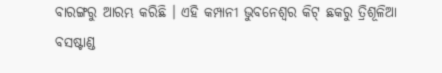ବାରଙ୍ଗରୁ ଆରମ୍ଭ କରିଛି । ଏହି କମ୍ପାନୀ ଭୁବନେଶ୍ୱର କିଟ୍ ଛକରୁ ତ୍ରିଶୂଳିଆ ବସଷ୍ଟାଣ୍ଡ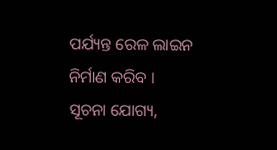ପର୍ଯ୍ୟନ୍ତ ରେଳ ଲାଇନ ନିର୍ମାଣ କରିବ ।
ସୂଚନା ଯୋଗ୍ୟ,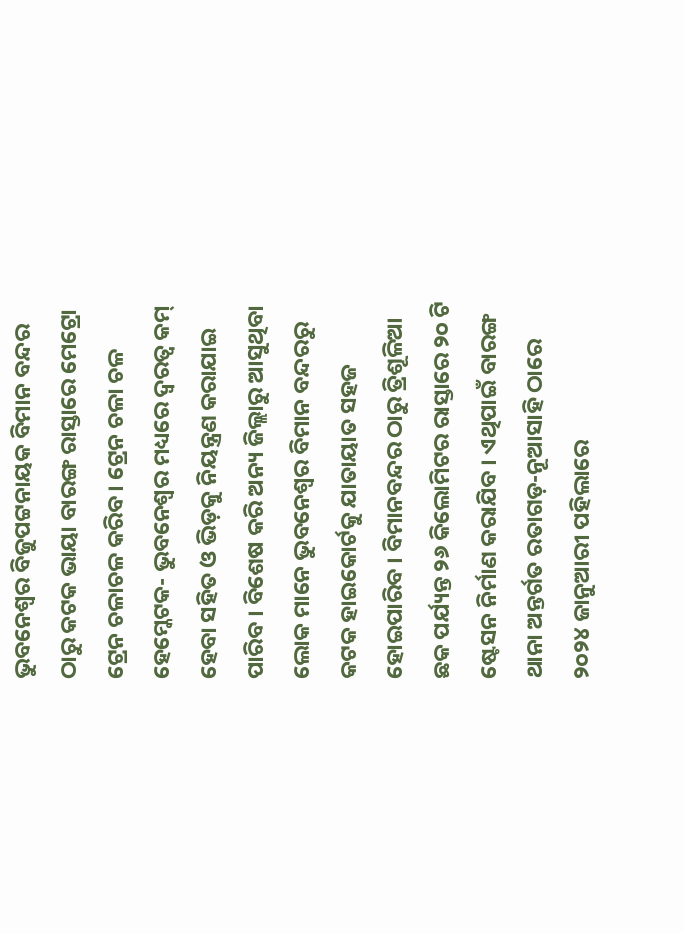ଭୁବନେଶ୍ୱର ବିଜୁପଟ୍ଟନାୟକ ବିମାନ ବନ୍ଦର ଠାରୁ କଟକ ଭାୟା ବାରଙ୍ଗ ରାସ୍ତାରେ ମେଟ୍ରୋ ଟ୍ରେନ ଚଳାଚଳ କରିବ । ଟ୍ରେନ ଚଳା ଚଳ ହେମ୍କେଟକ- ଭୁବନେଶ୍ୱର ମଧ୍ୟରେ ଦ୍ୱରତ୍ୱ କମ୍ ହେବା ସହିତ ଓ ଭିଡ଼କୁ ନିୟନ୍ତ୍ରଣ କରାଯାଇ ପାରିବ । ବିଶେଷ କରି ଅନ୍ୟ ଜିଲ୍ଲାରୁ ଆସୁଥିବା ଲୋକ ମାନେ ଭୁବନେଶ୍ୱର ବିମାନ ବନ୍ଦରରୁ କଟକ ହାଇକୋର୍ଟକୁ ଯାତାୟାତ ସହଜ ହୋଇପାରିବ । ବିମାନବନ୍ଦର ଠାରୁ ତ୍ରିଶୂଳିଆ ଛକ ପର୍ଯ୍ୟନ୍ତ ୨୬ କିଲୋମିଟର ରାସ୍ତାରେ ୨୦ ଟି ଷ୍ଟେସନ ନିର୍ମାଣ କରାଯିବ । ଏଥିପାଇଁ ବାରଙ୍ଗ ଥାନା ଅନ୍ତର୍ଗତ ରତାଗଡ଼-ନୂଆସାହି ଠାରେ ୨୦୨୪ ଜାନୁଆରୀ ପହିଲାରେ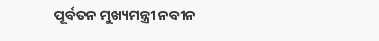ପୂର୍ବତନ ମୁଖ୍ୟମନ୍ତ୍ରୀ ନବୀନ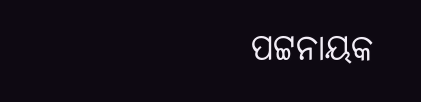ପଟ୍ଟନାୟକ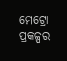ମେଟ୍ରୋ ପ୍ରକଳ୍ପର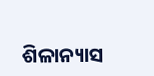ଶିଳାନ୍ୟାସ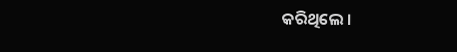କରିଥିଲେ ।